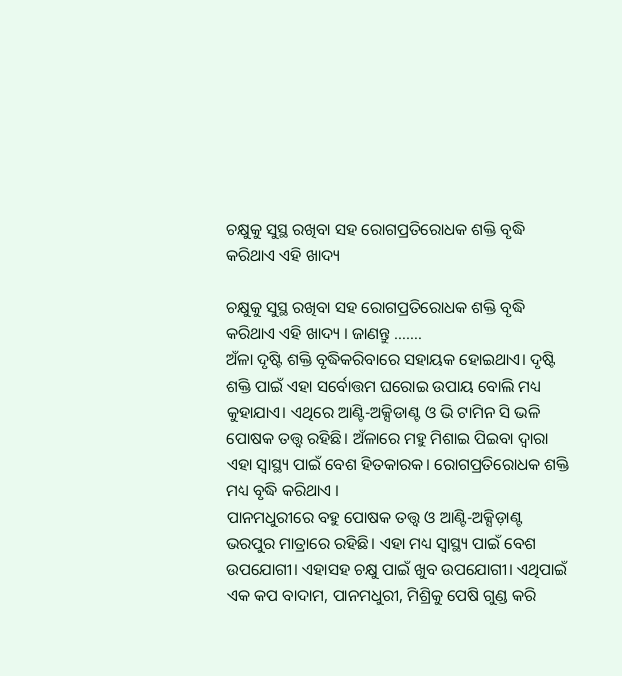ଚକ୍ଷୁକୁ ସୁସ୍ଥ ରଖିବା ସହ ରୋଗପ୍ରତିରୋଧକ ଶକ୍ତି ବୃଦ୍ଧି କରିଥାଏ ଏହି ଖାଦ୍ୟ

ଚକ୍ଷୁକୁ ସୁସ୍ଥ ରଖିବା ସହ ରୋଗପ୍ରତିରୋଧକ ଶକ୍ତି ବୃଦ୍ଧି କରିଥାଏ ଏହି ଖାଦ୍ୟ । ଜାଣନ୍ତୁ …….
ଅଁଳା ଦୃଷ୍ଟି ଶକ୍ତି ବୃଦ୍ଧିକରିବାରେ ସହାୟକ ହୋଇଥାଏ। ଦୃଷ୍ଟି ଶକ୍ତି ପାଇଁ ଏହା ସର୍ବୋତ୍ତମ ଘରୋଇ ଉପାୟ ବୋଲି ମଧ୍ୟ କୁହାଯାଏ। ଏଥିରେ ଆଣ୍ଟି-ଅକ୍ସିଡାଣ୍ଟ ଓ ଭି ଟାମିନ ସି ଭଳି ପୋଷକ ତତ୍ତ୍ୱ ରହିଛି। ଅଁଳାରେ ମହୁ ମିଶାଇ ପିଇବା ଦ୍ୱାରା ଏହା ସ୍ୱାସ୍ଥ୍ୟ ପାଇଁ ବେଶ ହିତକାରକ। ରୋଗପ୍ରତିରୋଧକ ଶକ୍ତି ମଧ୍ୟ ବୃଦ୍ଧି କରିଥାଏ ।
ପାନମଧୁରୀରେ ବହୁ ପୋଷକ ତତ୍ତ୍ୱ ଓ ଆଣ୍ଟି-ଅକ୍ସିଡ଼ାଣ୍ଟ ଭରପୁର ମାତ୍ରାରେ ରହିଛି। ଏହା ମଧ୍ୟ ସ୍ୱାସ୍ଥ୍ୟ ପାଇଁ ବେଶ ଉପଯୋଗୀ। ଏହାସହ ଚକ୍ଷୁ ପାଇଁ ଖୁବ ଉପଯୋଗୀ। ଏଥିପାଇଁ ଏକ କପ ବାଦାମ, ପାନମଧୁରୀ, ମିଶ୍ରିକୁ ପେଷି ଗୁଣ୍ଡ କରି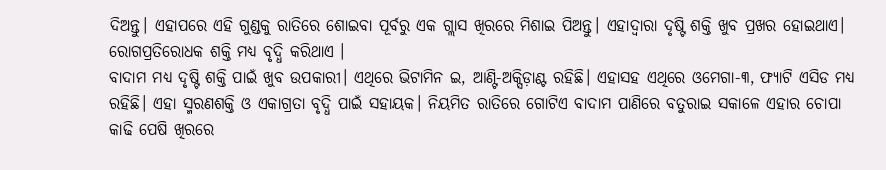ଦିଅନ୍ତୁ। ଏହାପରେ ଏହି ଗୁଣ୍ଡକୁ ରାତିରେ ଶୋଇବା ପୂର୍ବରୁ ଏକ ଗ୍ଲାସ ଖିରରେ ମିଶାଇ ପିଅନ୍ତୁ। ଏହାଦ୍ୱାରା ଦୃଷ୍ଟି ଶକ୍ତି ଖୁବ ପ୍ରଖର ହୋଇଥାଏ। ରୋଗପ୍ରତିରୋଧକ ଶକ୍ତି ମଧ୍ୟ ବୃଦ୍ଧି କରିଥାଏ ।
ବାଦାମ ମଧ୍ୟ ଦୃଷ୍ଟି ଶକ୍ତି ପାଇଁ ଖୁବ ଉପକାରୀ। ଏଥିରେ ଭିଟାମିନ ଇ, ଆଣ୍ଟି-ଅକ୍ସିଡ଼ାଣ୍ଟ ରହିଛି। ଏହାସହ ଏଥିରେ ଓମେଗା-୩, ଫ୍ୟାଟି ଏସିଡ ମଧ୍ୟ ରହିଛି। ଏହା ସ୍ମରଣଶକ୍ତି ଓ ଏକାଗ୍ରତା ବୃଦ୍ଧି ପାଇଁ ସହାୟକ। ନିୟମିତ ରାତିରେ ଗୋଟିଏ ବାଦାମ ପାଣିରେ ବତୁରାଇ ସକାଳେ ଏହାର ଚୋପା କାଢି ପେଷି ଖିରରେ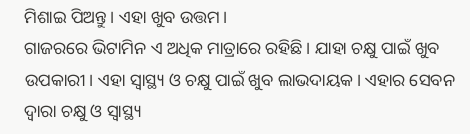ମିଶାଇ ପିଅନ୍ତୁ। ଏହା ଖୁବ ଉତ୍ତମ।
ଗାଜରରେ ଭିଟାମିନ ଏ ଅଧିକ ମାତ୍ରାରେ ରହିଛି। ଯାହା ଚକ୍ଷୁ ପାଇଁ ଖୁବ ଉପକାରୀ। ଏହା ସ୍ୱାସ୍ଥ୍ୟ ଓ ଚକ୍ଷୁ ପାଇଁ ଖୁବ ଲାଭଦାୟକ। ଏହାର ସେବନ ଦ୍ୱାରା ଚକ୍ଷୁ ଓ ସ୍ୱାସ୍ଥ୍ୟ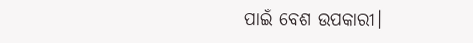ପାଇଁ ବେଶ ଉପକାରୀ।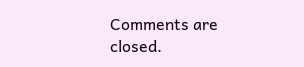Comments are closed.